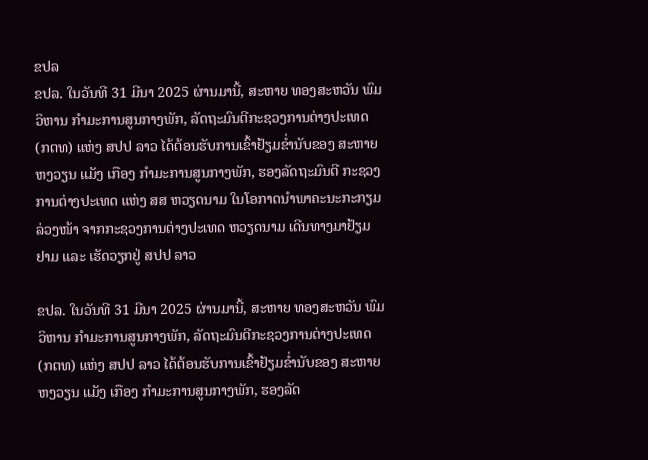ຂປລ
ຂປລ. ໃນວັນທີ 31 ມີນາ 2025 ຜ່ານມານີ້, ສະຫາຍ ທອງສະຫວັນ ພົມວິຫານ ກໍາມະການສູນກາງພັກ, ລັດຖະມົນຕີກະຊວງການຕ່າງປະເທດ (ກຕທ) ແຫ່ງ ສປປ ລາວ ໄດ້ຕ້ອນຮັບການເຂົ້າຢ້ຽມຂໍ່ານັບຂອງ ສະຫາຍ ຫງວຽນ ແມັງ ເກືອງ ກໍາມະການສູນກາງພັກ, ຮອງລັດຖະມົນຕີ ກະຊວງການຕ່າງປະເທດ ແຫ່ງ ສສ ຫວຽດນາມ ໃນໂອກາດນໍາພາຄະນະກະກຽມລ່ວງໜ້າ ຈາກກະຊວງການຕ່າງປະເທດ ຫວຽດນາມ ເດີນທາງມາຢ້ຽມຢາມ ແລະ ເຮັດວຽກຢູ່ ສປປ ລາວ

ຂປລ. ໃນວັນທີ 31 ມີນາ 2025 ຜ່ານມານີ້, ສະຫາຍ ທອງສະຫວັນ ພົມວິຫານ ກໍາມະການສູນກາງພັກ, ລັດຖະມົນຕີກະຊວງການຕ່າງປະເທດ (ກຕທ) ແຫ່ງ ສປປ ລາວ ໄດ້ຕ້ອນຮັບການເຂົ້າຢ້ຽມຂໍ່ານັບຂອງ ສະຫາຍ ຫງວຽນ ແມັງ ເກືອງ ກໍາມະການສູນກາງພັກ, ຮອງລັດ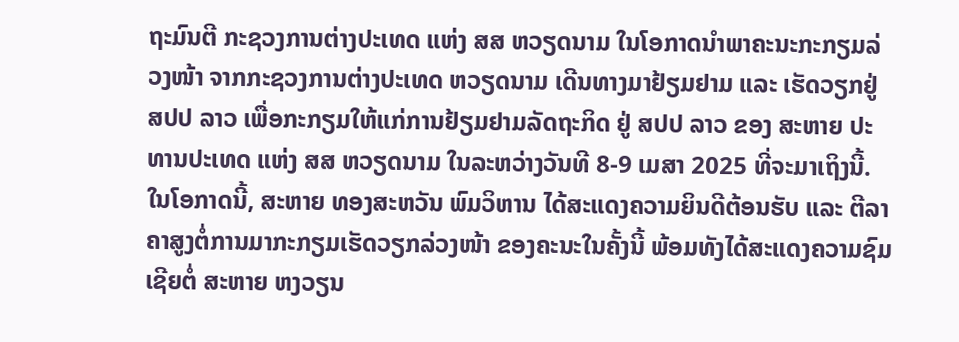ຖະມົນຕີ ກະຊວງການຕ່າງປະເທດ ແຫ່ງ ສສ ຫວຽດນາມ ໃນໂອກາດນໍາພາຄະນະກະກຽມລ່ວງໜ້າ ຈາກກະຊວງການຕ່າງປະເທດ ຫວຽດນາມ ເດີນທາງມາຢ້ຽມຢາມ ແລະ ເຮັດວຽກຢູ່ ສປປ ລາວ ເພື່ອກະກຽມໃຫ້ແກ່ການຢ້ຽມຢາມລັດຖະກິດ ຢູ່ ສປປ ລາວ ຂອງ ສະຫາຍ ປະທານປະເທດ ແຫ່ງ ສສ ຫວຽດນາມ ໃນລະຫວ່າງວັນທີ 8-9 ເມສາ 2025 ທີ່ຈະມາເຖິງນີ້.
ໃນໂອກາດນີ້, ສະຫາຍ ທອງສະຫວັນ ພົມວິຫານ ໄດ້ສະແດງຄວາມຍິນດີຕ້ອນຮັບ ແລະ ຕີລາຄາສູງຕໍ່ການມາກະກຽມເຮັດວຽກລ່ວງໜ້າ ຂອງຄະນະໃນຄັ້ງນີ້ ພ້ອມທັງໄດ້ສະແດງຄວາມຊົມເຊີຍຕໍ່ ສະຫາຍ ຫງວຽນ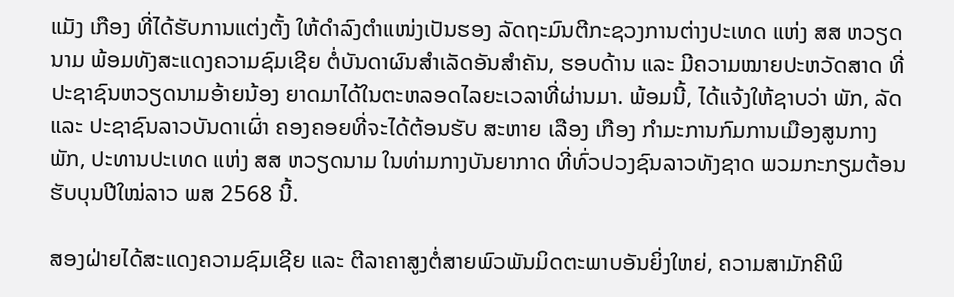ແມັງ ເກືອງ ທີ່ໄດ້ຮັບການແຕ່ງຕັ້ງ ໃຫ້ດໍາລົງຕໍາແໜ່ງເປັນຮອງ ລັດຖະມົນຕີກະຊວງການຕ່າງປະເທດ ແຫ່ງ ສສ ຫວຽດນາມ ພ້ອມທັງສະແດງຄວາມຊົມເຊີຍ ຕໍ່ບັນດາຜົນສໍາເລັດອັນສໍາຄັນ, ຮອບດ້ານ ແລະ ມີຄວາມໝາຍປະຫວັດສາດ ທີ່ປະຊາຊົນຫວຽດນາມອ້າຍນ້ອງ ຍາດມາໄດ້ໃນຕະຫລອດໄລຍະເວລາທີ່ຜ່ານມາ. ພ້ອມນີ້, ໄດ້ແຈ້ງໃຫ້ຊາບວ່າ ພັກ, ລັດ ແລະ ປະຊາຊົນລາວບັນດາເຜົ່າ ຄອງຄອຍທີ່ຈະໄດ້ຕ້ອນຮັບ ສະຫາຍ ເລືອງ ເກືອງ ກໍາມະການກົມການເມືອງສູນກາງພັກ, ປະທານປະເທດ ແຫ່ງ ສສ ຫວຽດນາມ ໃນທ່າມກາງບັນຍາກາດ ທີ່ທົ່ວປວງຊົນລາວທັງຊາດ ພວມກະກຽມຕ້ອນຮັບບຸນປີໃໝ່ລາວ ພສ 2568 ນີ້.

ສອງຝ່າຍໄດ້ສະແດງຄວາມຊົມເຊີຍ ແລະ ຕີລາຄາສູງຕໍ່ສາຍພົວພັນມິດຕະພາບອັນຍິ່ງໃຫຍ່, ຄວາມສາມັກຄີພິ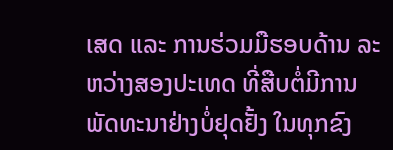ເສດ ແລະ ການຮ່ວມມືຮອບດ້ານ ລະຫວ່າງສອງປະເທດ ທີ່ສືບຕໍ່ມີການພັດທະນາຢ່າງບໍ່ຢຸດຢັ້ງ ໃນທຸກຂົງ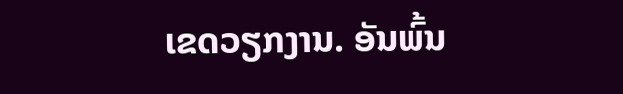ເຂດວຽກງານ. ອັນພົ້ນ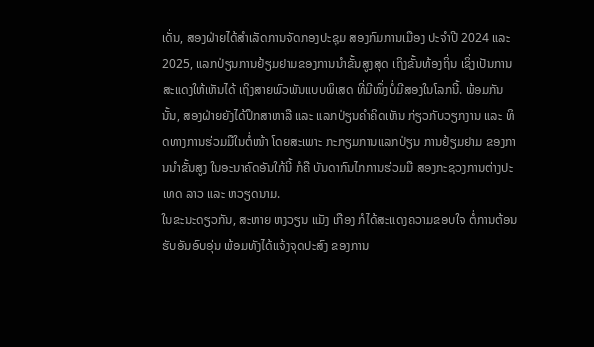ເດັ່ນ, ສອງຝ່າຍໄດ້ສໍາເລັດການຈັດກອງປະຊຸມ ສອງກົມການເມືອງ ປະຈໍາປີ 2024 ແລະ 2025, ແລກປ່ຽນການຢ້ຽມຢາມຂອງການນໍາຂັ້ນສູງສຸດ ເຖິງຂັ້ນທ້ອງຖິ່ນ ເຊິ່ງເປັນການສະແດງໃຫ້ເຫັນໄດ້ ເຖິງສາຍພົວພັນແບບພິເສດ ທີ່ມີໜຶ່ງບໍ່ມີສອງໃນໂລກນີ້. ພ້ອມກັນນັ້ນ, ສອງຝ່າຍຍັງໄດ້ປຶກສາຫາລື ແລະ ແລກປ່ຽນຄໍາຄິດເຫັນ ກ່ຽວກັບວຽກງານ ແລະ ທິດທາງການຮ່ວມມືໃນຕໍ່ໜ້າ ໂດຍສະເພາະ ກະກຽມການແລກປ່ຽນ ການຢ້ຽມຢາມ ຂອງການນໍາຂັ້ນສູງ ໃນອະນາຄົດອັນໃກ້ນີ້ ກໍຄື ບັນດາກົນໄກການຮ່ວມມື ສອງກະຊວງການຕ່າງປະເທດ ລາວ ແລະ ຫວຽດນາມ.
ໃນຂະນະດຽວກັນ, ສະຫາຍ ຫງວຽນ ແມັງ ເກືອງ ກໍໄດ້ສະແດງຄວາມຂອບໃຈ ຕໍ່ການຕ້ອນຮັບອັນອົບອຸ່ນ ພ້ອມທັງໄດ້ແຈ້ງຈຸດປະສົງ ຂອງການ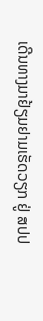ເດີນທາງມາຢ້ຽມຢາມເຮັດວຽກ ຢູ່ ສປປ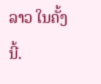ລາວ ໃນຄັ້ງນີ້.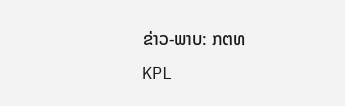ຂ່າວ-ພາບ: ກຕທ
KPL